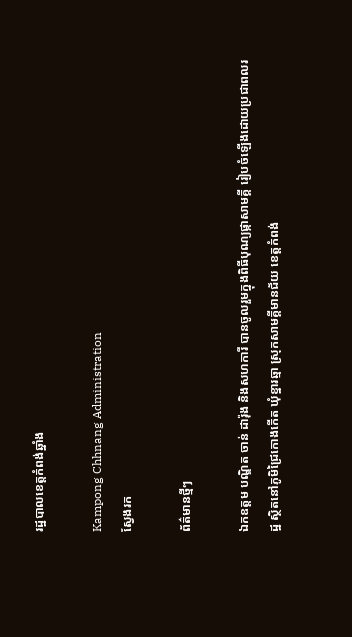រដ្ឋបាលខេត្តកំពង់ឆ្នាំង

Kampong Chhnang Administration
ស្វែងរក

ព័ត៌មានថ្មីៗ

ឯកឧត្តម បណ្ឌិត ចាន់ ដារ៉ុង និងសហការី បានចូលរួមក្នុងពិធីបុណ្យផ្កាសាមគ្គី រៀបចំឡើងដោយប្រជាពលរដ្ឋ ស្ថិតនៅភូមិជ្រៃកោងកើត ឃុំខ្នារឆ្មា ស្រុកសាមគ្គីមានជ័យ ខេត្តកំពង់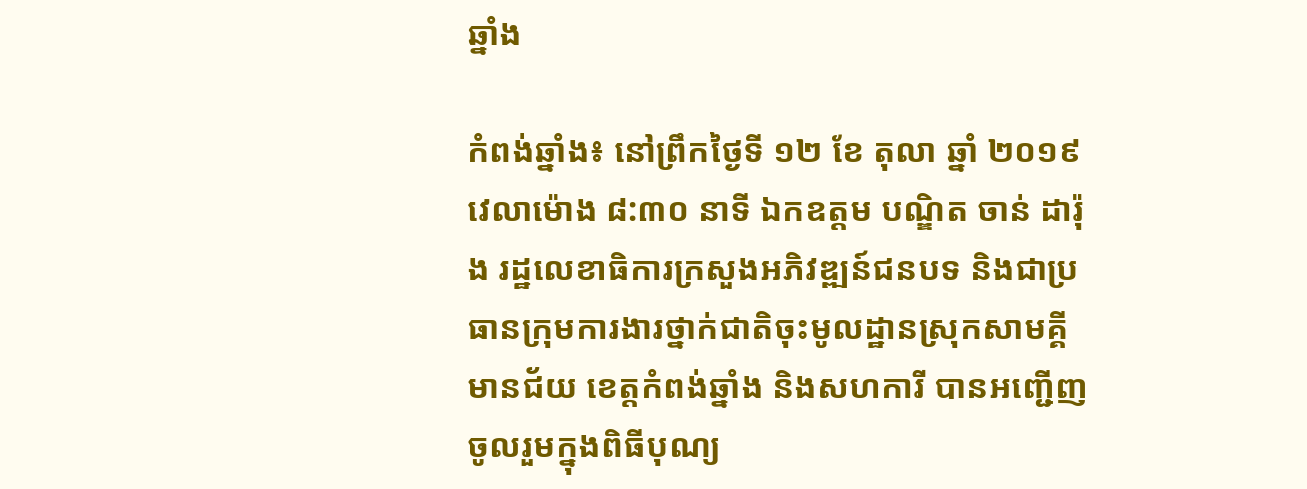ឆ្នាំង

កំពង់ឆ្នាំង៖ នៅព្រឹកថ្ងៃទី ១២ ខែ តុលា ឆ្នាំ ២០១៩ វេលាម៉ោង ៨:៣០ នាទី ឯកឧត្តម បណ្ឌិត ចាន់ ដារ៉ុង រដ្ឋលេខាធិការក្រសួងអភិវឌ្ឍន៍ជនបទ និងជាប្រធានក្រុមការងារថ្នាក់ជាតិចុះមូលដ្ឋានស្រុកសាមគ្គីមានជ័យ ខេត្តកំពង់ឆ្នាំង និងសហការី បានអញ្ជើញចូលរួមក្នុងពិធីបុណ្យ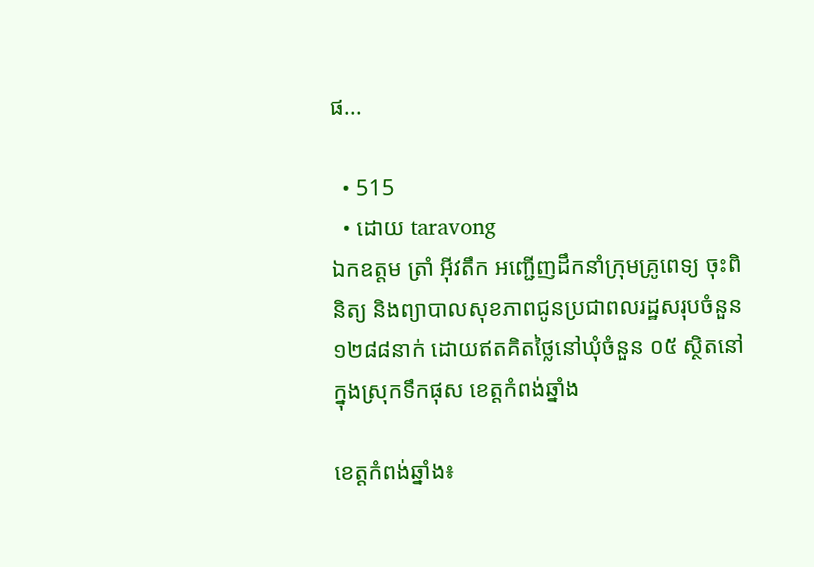ផ...

  • 515
  • ដោយ taravong
ឯកឧត្តម ត្រាំ អុីវតឹក អញ្ជើញដឹកនាំក្រុមគ្រូពេទ្យ ចុះពិនិត្យ និងព្យាបាលសុខភាពជូនប្រជាពលរដ្ឋសរុបចំនួន ១២៨៨នាក់ ដោយឥតគិតថ្លៃនៅឃុំចំនួន ០៥ ស្ថិតនៅក្នុងស្រុកទឹកផុស ខេត្តកំពង់ឆ្នាំង

ខេត្តកំពង់ឆ្នាំង៖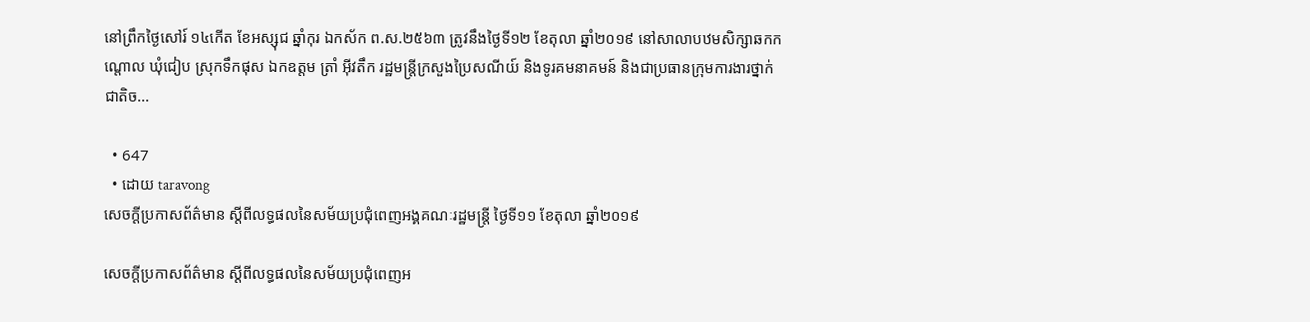នៅព្រឹកថ្ងៃសៅរ៍ ១៤កើត ខែអស្សុជ ឆ្នាំកុរ ឯកស័ក ព.ស.២៥៦៣ ត្រូវនឹងថ្ងៃទី១២ ខែតុលា ឆ្នាំ២០១៩ នៅសាលាបឋមសិក្សាឆកកណ្តោល ឃុំជៀប ស្រុកទឹកផុស ឯកឧត្តម ត្រាំ អុីវតឹក រដ្ឋមន្ត្រីក្រសួងប្រៃសណីយ៍ និងទូរគមនាគមន៍ និងជាប្រធានក្រុមការងារថ្នាក់ជាតិច...

  • 647
  • ដោយ taravong
សេចក្ដីប្រកាសព័ត៌មាន ស្ដីពីលទ្ធផលនៃសម័យប្រជុំពេញអង្គគណៈរដ្ឋមន្ត្រី ថ្ងៃទី១១ ខែតុលា ឆ្នាំ២០១៩

សេចក្ដីប្រកាសព័ត៌មាន ស្ដីពីលទ្ធផលនៃសម័យប្រជុំពេញអ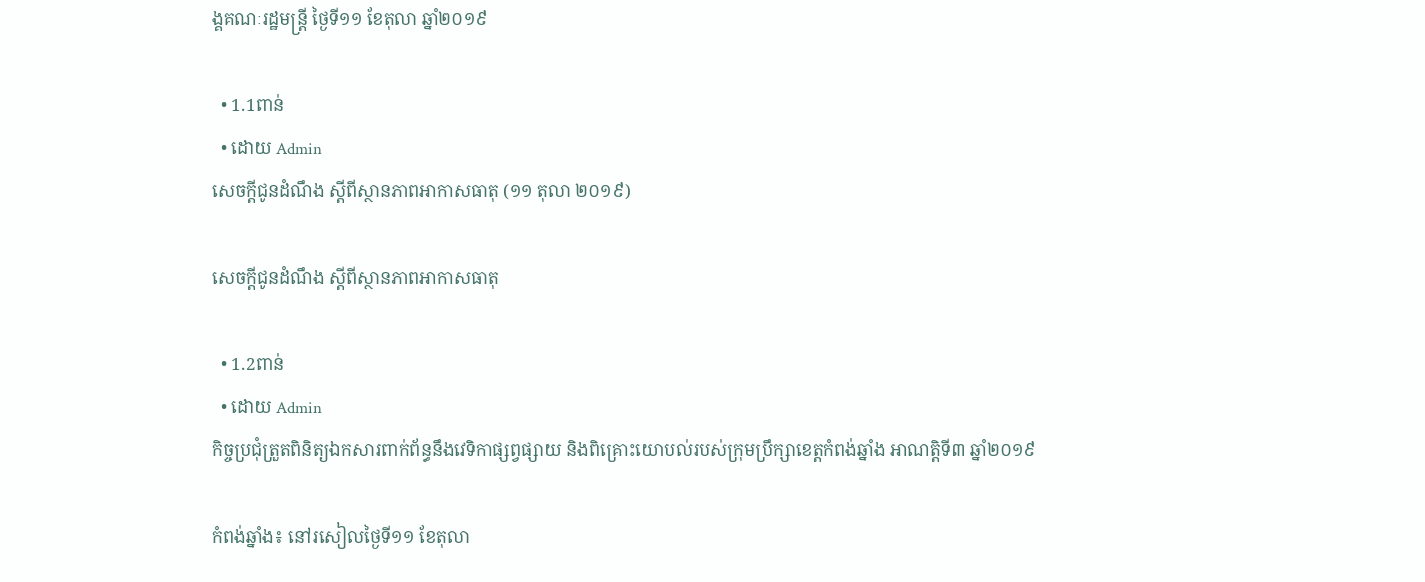ង្គគណៈរដ្ឋមន្ត្រី ថ្ងៃទី១១ ខែតុលា ឆ្នាំ២០១៩

  • 1.1ពាន់
  • ដោយ Admin
សេចក្ដីជូនដំណឹង ស្ដីពីស្ថានភាពអាកាសធាតុ (១១ តុលា ២០១៩)

សេចក្ដីជូនដំណឹង ស្ដីពីស្ថានភាពអាកាសធាតុ

  • 1.2ពាន់
  • ដោយ Admin
កិច្ចប្រជុំត្រួតពិនិត្យឯកសារពាក់ព័ន្ធនឹងវេទិកាផ្សព្វផ្សាយ និងពិគ្រោះយោបល់របស់ក្រុមប្រឹក្សាខេត្តកំពង់ឆ្នាំង អាណត្តិទី៣ ឆ្នាំ២០១៩

កំពង់ឆ្នាំង៖ នៅរសៀលថ្ងៃទី១១ ខែតុលា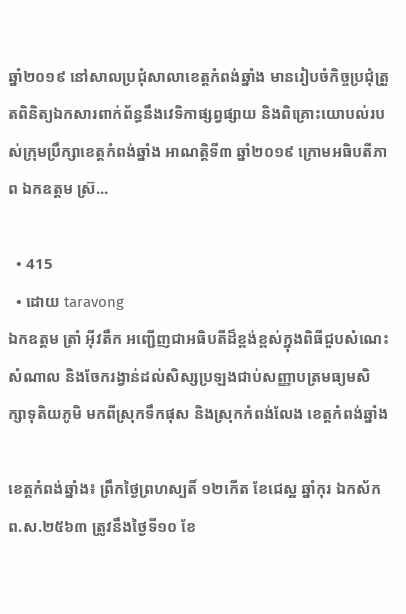ឆ្នាំ២០១៩ នៅសាលប្រជុំសាលាខេត្តកំពង់ឆ្នាំង មានរៀបចំកិច្ចប្រជុំត្រួតពិនិត្យឯកសារពាក់ព័ន្ធនឹងវេទិកាផ្សព្វផ្សាយ និងពិគ្រោះយោបល់របស់ក្រុមប្រឹក្សាខេត្តកំពង់ឆ្នាំង អាណត្តិទី៣ ឆ្នាំ២០១៩ ក្រោមអធិបតីភាព ឯកឧត្ដម ស្រ៊...

  • 415
  • ដោយ taravong
ឯកឧត្តម ត្រាំ អុីវតឹក អញ្ជើញជាអធិបតីដ៏ខ្ពង់ខ្ពស់ក្នុងពិធីជួបសំណេះសំណាល និងចែករង្វាន់ដល់សិស្សប្រឡងជាប់សញ្ញាបត្រមធ្យមសិក្សាទុតិយភូមិ មកពីស្រុកទឹកផុស និងស្រុកកំពង់លែង ខេត្តកំពង់ឆ្នាំង

ខេត្តកំពង់ឆ្នាំង៖ ព្រឹកថ្ងៃព្រហស្បតិ៍ ១២កើត ខែជេស្ឋ ឆ្នាំកុរ ឯកស័ក ព.ស.២៥៦៣ ត្រូវនឹងថ្ងៃទី១០ ខែ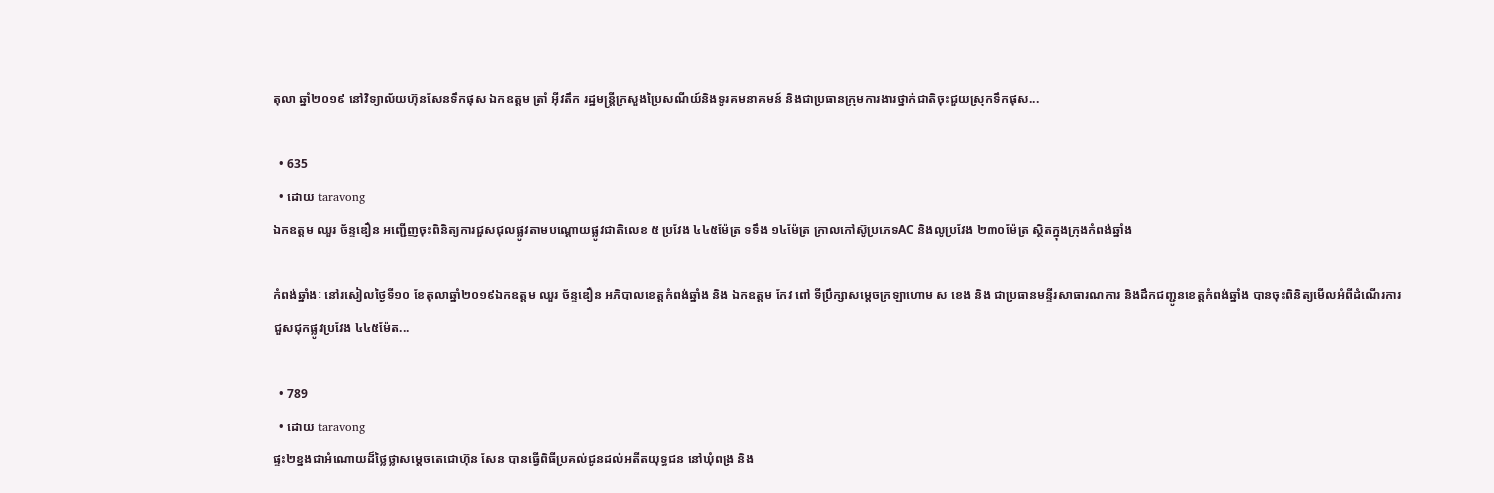តុលា ឆ្នាំ២០១៩ នៅវិទ្យាល័យហ៊ុនសែនទឹកផុស ឯកឧត្តម ត្រាំ អុីវតឹក រដ្ឋមន្ត្រីក្រសួងប្រៃសណីយ៍និងទូរគមនាគមន៍ និងជាប្រធានក្រុមការងារថ្នាក់ជាតិចុះជួយស្រុកទឹកផុស...

  • 635
  • ដោយ taravong
ឯកឧត្តម ឈួរ ច័ន្ទឌឿន អញ្ជើញចុះពិនិត្យការជួសជុលផ្លូវតាមបណ្តោយផ្លូវជាតិលេខ ៥ ប្រវែង ៤៤៥ម៉ែត្រ ទទឹង ១៤ម៉ែត្រ ក្រាលកៅស៊ូប្រភេទAC និងលូប្រវែង ២៣០ម៉ែត្រ ស្ថិតក្នុងក្រុងកំពង់ឆ្នាំង

កំពង់ឆ្នាំងៈ នៅរសៀលថ្ងៃទី១០ ខែតុលាឆ្នាំ២០១៩ឯកឧត្តម ឈួរ ច័ន្ទឌឿន អភិបាលខេត្តកំពង់ឆ្នាំង និង ឯកឧត្តម កែវ ពៅ ទីប្រឹក្សាសម្តេចក្រឡាហោម ស ខេង និង ជាប្រធានមន្ទីរសាធារណការ និងដឹកជញ្ជូនខេត្តកំពង់ឆ្នាំង បានចុះពិនិត្យមើលអំពីដំណើរការជួសជុកផ្លូវប្រវែង ៤៤៥ម៉ែត...

  • 789
  • ដោយ taravong
ផ្ទះ២ខ្នងជាអំណោយដ៏ថ្លៃថ្លាសម្តេចតេជោហ៊ុន សែន បានធ្វើពិធីប្រគល់ជូនដល់អតីតយុទ្ធជន នៅឃុំពង្រ និង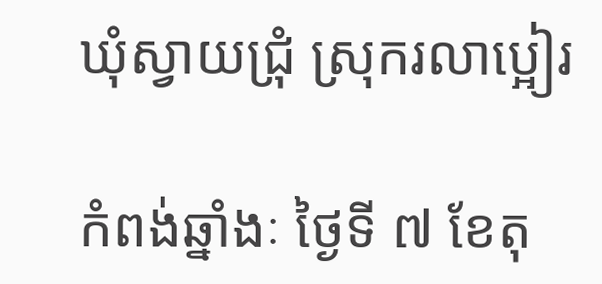ឃុំស្វាយជ្រំុ ស្រុករលាប្អៀរ

កំពង់ឆ្នាំងៈ ថ្ងៃទី ៧ ខែតុ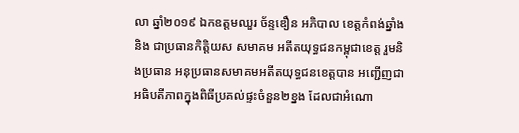លា ឆ្នាំ២០១៩ ឯកឧត្តមឈួរ ច័ន្ទឌឿន អភិបាល ខេត្តកំពង់ឆ្នាំងនិង ជាប្រធានកិត្តិយស សមាគម អតីតយុទ្ធជនកម្ពុជាខេត្ត រួមនិងប្រធាន អនុប្រធានសមាគមអតីតយុទ្ធជនខេត្តបាន អញ្ជើញជាអធិបតីភាពក្នុងពិធីប្រគល់ផ្ទះចំនួន២ខ្នង ដែលជាអំណោ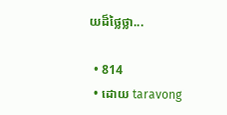យដ៏ថ្លៃថ្លា...

  • 814
  • ដោយ taravong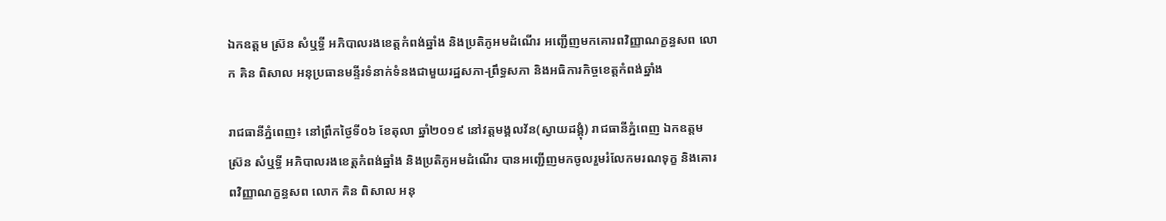ឯកឧត្តម ស្រ៊ន សំឬទ្ធី អភិបាលរងខេត្តកំពង់ឆ្នាំង និងប្រតិភូអមដំណើរ អញ្ជើញមកគោរពវិញ្ញាណក្ខន្ធសព លោក គិន ពិសាល អនុប្រធានមន្ទីរទំនាក់ទំនងជាមួយរដ្ឋសភា-ព្រឹទ្ធសភា និងអធិការកិច្ចខេត្តកំពង់ឆ្នាំង

រាជធានីភ្នំពេញ៖ នៅព្រឹកថ្ងៃទី០៦ ខែតុលា ឆ្នាំ២០១៩ នៅវត្តមង្គលវ័ន(ស្វាយដង្គុំ) រាជធានីភ្នំពេញ ឯកឧត្តម ស្រ៊ន សំឬទ្ធី អភិបាលរងខេត្តកំពង់ឆ្នាំង និងប្រតិភូអមដំណើរ បានអញ្ជើញមកចូលរួមរំលែកមរណទុក្ខ និងគោរពវិញ្ញាណក្ខន្ធសព លោក គិន ពិសាល អនុ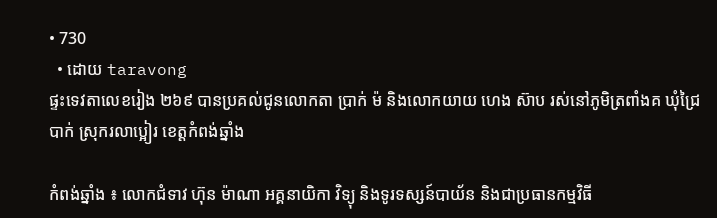• 730
  • ដោយ taravong
ផ្ទះទេវតាលេខរៀង ២៦៩ បានប្រគល់ជូនលោកតា ប្រាក់ ម៉ និងលោកយាយ ហេង ស៊ាប រស់នៅភូមិត្រពាំងគ ឃុំជ្រៃបាក់ ស្រុករលាប្អៀរ ខេត្តកំពង់ឆ្នាំង

កំពង់ឆ្នាំង ៖ លោកជំទាវ ហ៊ុន ម៉ាណា អគ្គនាយិកា វិទ្យុ និងទូរទស្សន៍បាយ័ន និងជាប្រធានកម្មវិធី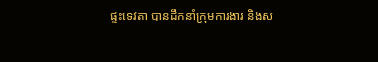ផ្ទះទេវតា បានដឹកនាំក្រុមការងារ និងស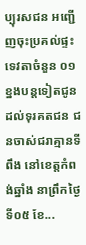ប្បុរសជន អញ្ជើញចុះប្រគល់ផ្ទះទេវតាចំនួន ០១ខ្នងបន្តទៀតជូនដល់ទុរគតជន ជនចាស់ជរាគ្មានទីពឹង នៅខេត្តកំពង់ឆ្នាំង នាព្រឹកថ្ងៃទី០៥ ខែ...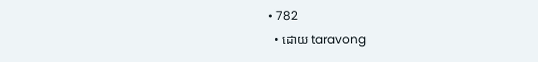• 782
  • ដោយ taravong